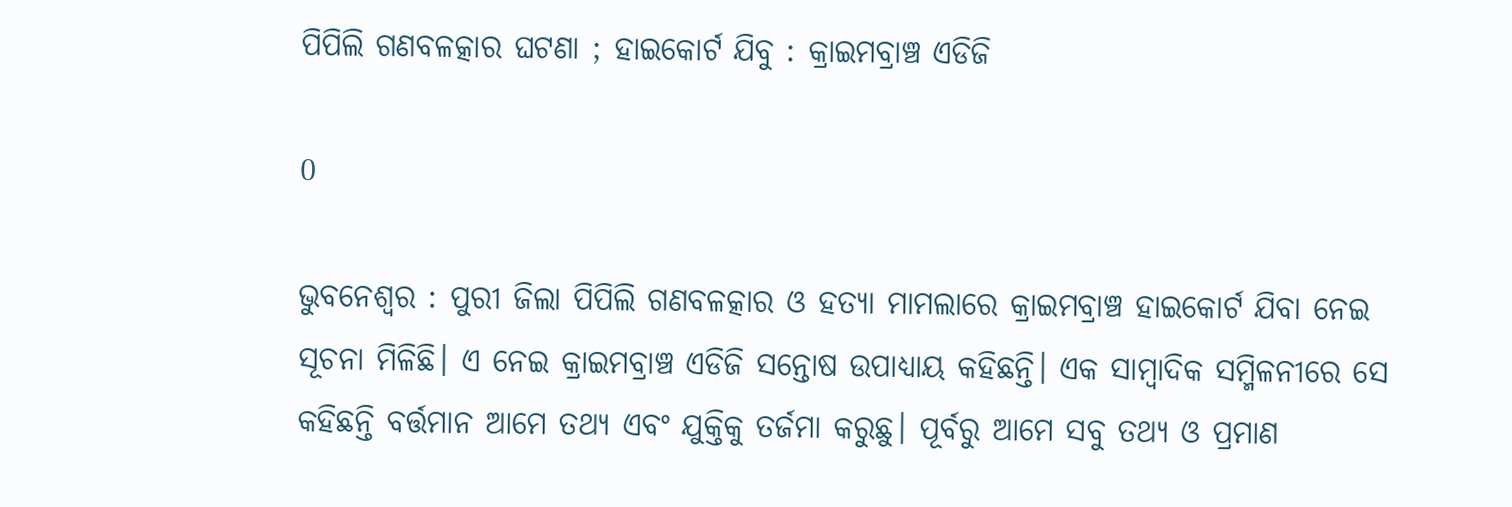ପିପିଲି ଗଣବଳତ୍କାର ଘଟଣା ; ହାଇକୋର୍ଟ ଯିବୁ : କ୍ରାଇମବ୍ରାଞ୍ଚ ଏଡିଜି

0

ଭୁବନେଶ୍ୱର : ପୁରୀ ଜିଲା ପିପିଲି ଗଣବଳତ୍କାର ଓ ହତ୍ୟା ମାମଲାରେ କ୍ରାଇମବ୍ରାଞ୍ଚ ହାଇକୋର୍ଟ ଯିବା ନେଇ ସୂଚନା ମିଳିଛି। ଏ ନେଇ କ୍ରାଇମବ୍ରାଞ୍ଚ ଏଡିଜି ସନ୍ତୋଷ ଉପାଧ୍ୟାୟ କହିଛନ୍ତି। ଏକ ସାମ୍ବାଦିକ ସମ୍ମିଳନୀରେ ସେ କହିଛନ୍ତି ବର୍ତ୍ତମାନ ଆମେ ତଥ୍ୟ ଏବଂ ଯୁକ୍ତିକୁ ତର୍ଜମା କରୁଛୁ। ପୂର୍ବରୁ ଆମେ ସବୁ ତଥ୍ୟ ଓ ପ୍ରମାଣ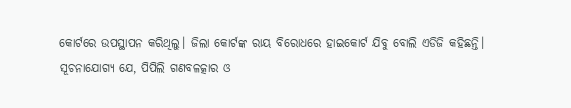କୋର୍ଟରେ ଉପସ୍ଥାପନ କରିଥିଲୁ। ଜିଲା କୋର୍ଟଙ୍କ ରାୟ ବିରୋଧରେ ହାଇକୋର୍ଟ ଯିବୁ ବୋଲି ଏଡିଜି କହିଛନ୍ତି।
ସୂଚନାଯୋଗ୍ୟ ଯେ, ପିପିଲି ଗଣବଳତ୍କାର ଓ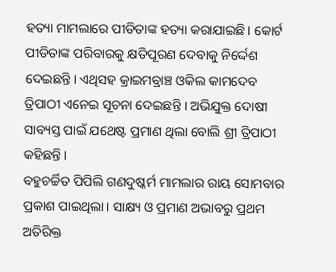ହତ୍ୟା ମାମଲାରେ ପୀଡିତାଙ୍କ ହତ୍ୟା କରାଯାଇଛି। କୋର୍ଟ ପୀଡିତାଙ୍କ ପରିବାରକୁ କ୍ଷତିପୂରଣ ଦେବାକୁ ନିର୍ଦ୍ଦେଶ ଦେଇଛନ୍ତି। ଏଥିସହ କ୍ରାଇମବ୍ରାଞ୍ଚ ଓକିଲ କାମଦେବ ତ୍ରିପାଠୀ ଏନେଇ ସୂଚନା ଦେଇଛନ୍ତି । ଅଭିଯୁକ୍ତ ଦୋଷୀ ସାବ୍ୟସ୍ତ ପାଇଁ ଯଥେଷ୍ଟ ପ୍ରମାଣ ଥିଲା ବୋଲି ଶ୍ରୀ ତ୍ରିପାଠୀ କହିଛନ୍ତି ।
ବହୁଚର୍ଚ୍ଚିତ ପିପିଲି ଗଣଦୁଷ୍କର୍ମ ମାମଲାର ରାୟ ସୋମବାର ପ୍ରକାଶ ପାଇଥିଲା। ସାକ୍ଷ୍ୟ ଓ ପ୍ରମାଣ ଅଭାବରୁ ପ୍ରଥମ ଅତିରିକ୍ତ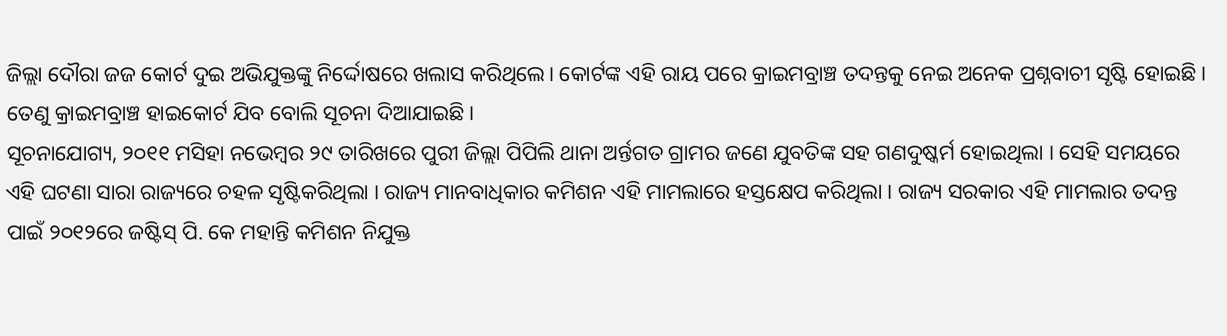ଜିଲ୍ଲା ଦୌରା ଜଜ କୋର୍ଟ ଦୁଇ ଅଭିଯୁକ୍ତଙ୍କୁ ନିର୍ଦ୍ଦୋଷରେ ଖଲାସ କରିଥିଲେ। କୋର୍ଟଙ୍କ ଏହି ରାୟ ପରେ କ୍ରାଇମବ୍ରାଞ୍ଚ ତଦନ୍ତକୁ ନେଇ ଅନେକ ପ୍ରଶ୍ନବାଚୀ ସୃଷ୍ଟି ହୋଇଛି । ତେଣୁ କ୍ରାଇମବ୍ରାଞ୍ଚ ହାଇକୋର୍ଟ ଯିବ ବୋଲି ସୂଚନା ଦିଆଯାଇଛି।
ସୂଚନାଯୋଗ୍ୟ, ୨୦୧୧ ମସିହା ନଭେମ୍ବର ୨୯ ତାରିଖରେ ପୁରୀ ଜିଲ୍ଲା ପିପିଲି ଥାନା ଅର୍ନ୍ତଗତ ଗ୍ରାମର ଜଣେ ଯୁବତିଙ୍କ ସହ ଗଣଦୁଷ୍କର୍ମ ହୋଇଥିଲା । ସେହି ସମୟରେ ଏହି ଘଟଣା ସାରା ରାଜ୍ୟରେ ଚହଳ ସୃଷ୍ଟିକରିଥିଲା । ରାଜ୍ୟ ମାନବାଧିକାର କମିଶନ ଏହି ମାମଲାରେ ହସ୍ତକ୍ଷେପ କରିଥିଲା । ରାଜ୍ୟ ସରକାର ଏହି ମାମଲାର ତଦନ୍ତ ପାଇଁ ୨୦୧୨ରେ ଜଷ୍ଟିସ୍ ପି. କେ ମହାନ୍ତି କମିଶନ ନିଯୁକ୍ତ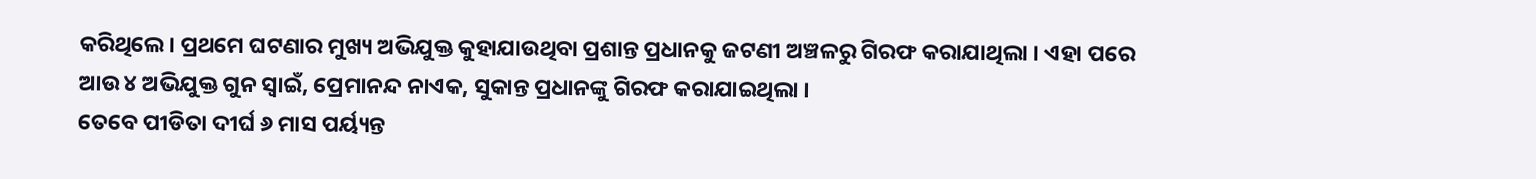କରିଥିଲେ। ପ୍ରଥମେ ଘଟଣାର ମୁଖ୍ୟ ଅଭିଯୁକ୍ତ କୁହାଯାଉଥିବା ପ୍ରଶାନ୍ତ ପ୍ରଧାନକୁ ଜଟଣୀ ଅଞ୍ଚଳରୁ ଗିରଫ କରାଯାଥିଲା । ଏହା ପରେ ଆଉ ୪ ଅଭିଯୁକ୍ତ ଗୁନ ସ୍ୱାଇଁ, ପ୍ରେମାନନ୍ଦ ନାଏକ, ସୁକାନ୍ତ ପ୍ରଧାନଙ୍କୁ ଗିରଫ କରାଯାଇଥିଲା ।
ତେବେ ପୀଡିତା ଦୀର୍ଘ ୬ ମାସ ପର୍ୟ୍ୟନ୍ତ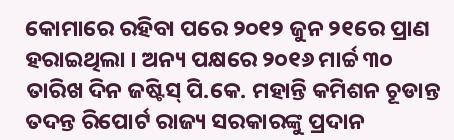କୋମାରେ ରହିବା ପରେ ୨୦୧୨ ଜୁନ ୨୧ରେ ପ୍ରାଣ ହରାଇଥିଲା । ଅନ୍ୟ ପକ୍ଷରେ ୨୦୧୬ ମାର୍ଚ୍ଚ ୩୦ ତାରିଖ ଦିନ ଜଷ୍ଟିସ୍ ପି.କେ. ମହାନ୍ତି କମିଶନ ଚୂଡାନ୍ତ ତଦନ୍ତ ରିପୋର୍ଟ ରାଜ୍ୟ ସରକାରଙ୍କୁ ପ୍ରଦାନ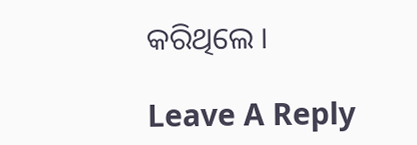କରିଥିଲେ ।

Leave A Reply